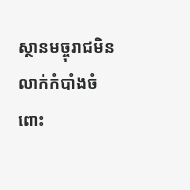ស្ថានមច្ចុរាជមិនលាក់កំបាំងចំពោះ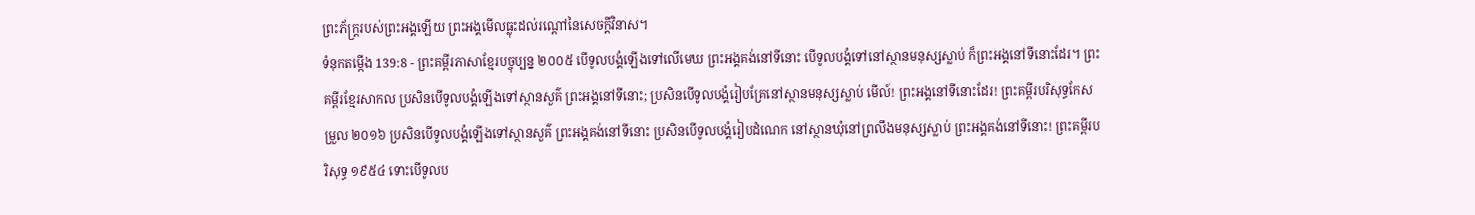ព្រះភ័ក្ត្ររបស់ព្រះអង្គឡើយ ព្រះអង្គមើលធ្លុះដល់រណ្ដៅនៃសេចក្ដីវិនាស។
ទំនុកតម្កើង 139:8 - ព្រះគម្ពីរភាសាខ្មែរបច្ចុប្បន្ន ២០០៥ បើទូលបង្គំឡើងទៅលើមេឃ ព្រះអង្គគង់នៅទីនោះ បើទូលបង្គំទៅនៅស្ថានមនុស្សស្លាប់ ក៏ព្រះអង្គនៅទីនោះដែរ។ ព្រះគម្ពីរខ្មែរសាកល ប្រសិនបើទូលបង្គំឡើងទៅស្ថានសួគ៌ ព្រះអង្គនៅទីនោះ; ប្រសិនបើទូលបង្គំរៀបគ្រែនៅស្ថានមនុស្សស្លាប់ មើល៍! ព្រះអង្គនៅទីនោះដែរ! ព្រះគម្ពីរបរិសុទ្ធកែសម្រួល ២០១៦ ប្រសិនបើទូលបង្គំឡើងទៅស្ថានសួគ៌ ព្រះអង្គគង់នៅទីនោះ ប្រសិនបើទូលបង្គំរៀបដំណេក នៅស្ថានឃុំនៅព្រលឹងមនុស្សស្លាប់ ព្រះអង្គគង់នៅទីនោះ! ព្រះគម្ពីរបរិសុទ្ធ ១៩៥៤ ទោះបើទូលប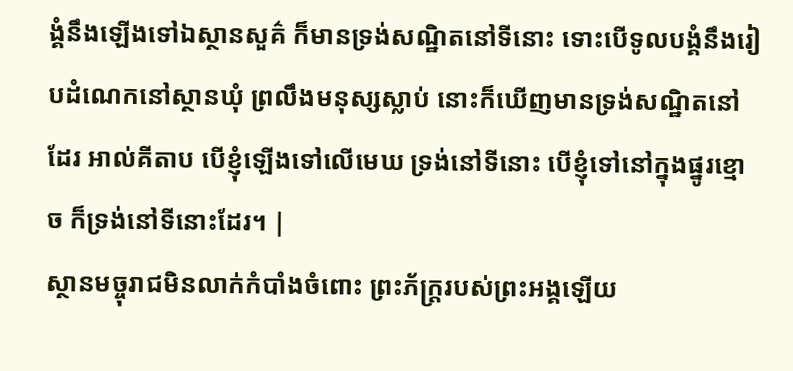ង្គំនឹងឡើងទៅឯស្ថានសួគ៌ ក៏មានទ្រង់សណ្ឋិតនៅទីនោះ ទោះបើទូលបង្គំនឹងរៀបដំណេកនៅស្ថានឃុំ ព្រលឹងមនុស្សស្លាប់ នោះក៏ឃើញមានទ្រង់សណ្ឋិតនៅដែរ អាល់គីតាប បើខ្ញុំឡើងទៅលើមេឃ ទ្រង់នៅទីនោះ បើខ្ញុំទៅនៅក្នុងផ្នូរខ្មោច ក៏ទ្រង់នៅទីនោះដែរ។ |
ស្ថានមច្ចុរាជមិនលាក់កំបាំងចំពោះ ព្រះភ័ក្ត្ររបស់ព្រះអង្គឡើយ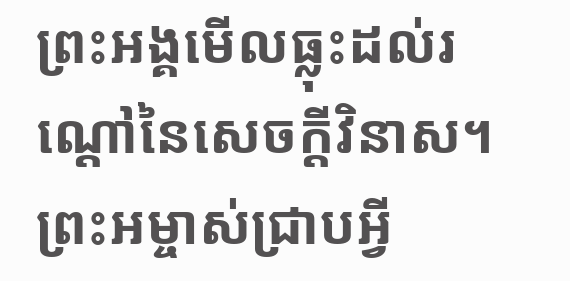ព្រះអង្គមើលធ្លុះដល់រណ្ដៅនៃសេចក្ដីវិនាស។
ព្រះអម្ចាស់ជ្រាបអ្វី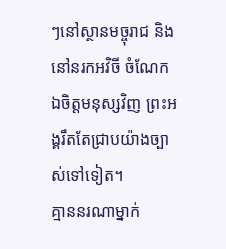ៗនៅស្ថានមច្ចុរាជ និងនៅនរកអវិចី ចំណែកឯចិត្តមនុស្សវិញ ព្រះអង្គរឹតតែជ្រាបយ៉ាងច្បាស់ទៅទៀត។
គ្មាននរណាម្នាក់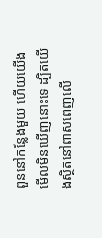ពួននៅកន្លែងមួយ ហើយយើងមើលមិនឃើញនោះទេ ដ្បិតយើងស្ថិតនៅពាសពេញលើ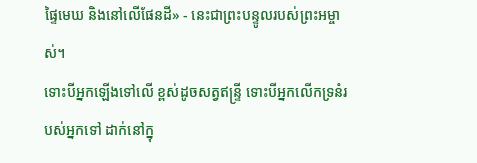ផ្ទៃមេឃ និងនៅលើផែនដី» - នេះជាព្រះបន្ទូលរបស់ព្រះអម្ចាស់។
ទោះបីអ្នកឡើងទៅលើ ខ្ពស់ដូចសត្វឥន្ទ្រី ទោះបីអ្នកលើកទ្រនំរបស់អ្នកទៅ ដាក់នៅក្នុ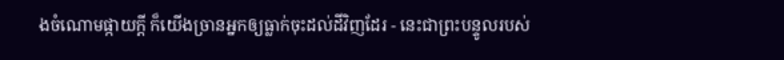ងចំណោមផ្កាយក្ដី ក៏យើងច្រានអ្នកឲ្យធ្លាក់ចុះដល់ដីវិញដែរ - នេះជាព្រះបន្ទូលរបស់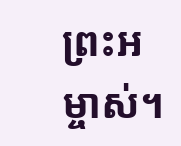ព្រះអម្ចាស់។